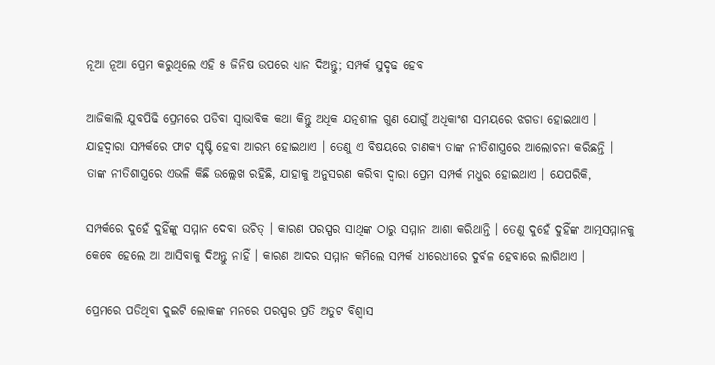ନୂଆ ନୂଆ ପ୍ରେମ କରୁଥିଲେ ଏହି ୫ ଜିନିଷ ଉପରେ ଧ୍ୟାନ ଦିଅନ୍ତୁ; ସମ୍ପର୍କ ସୁଦୃଢ ହେବ

ଆଜିକାଲି ଯୁବପିଢି ପ୍ରେମରେ ପଡିବା ସ୍ୱାଭାବିକ କଥା କିନ୍ତୁ ଅଧିକ ଯତ୍ନଶୀଳ ଗୁଣ ଯୋଗୁଁ ଅଧିକାଂଶ ସମୟରେ ଝଗଡା ହୋଇଥାଏ । ଯାହଦ୍ୱାରା ସମ୍ପର୍କରେ ଫାଟ ସୃଷ୍ଟି ହେବା ଆରମ୍ଭ ହୋଇଥାଏ । ତେଣୁ ଏ ବିଷୟରେ ଚାଣକ୍ୟ ତାଙ୍କ ନୀତିଶାସ୍ତ୍ରରେ ଆଲୋଚନା କରିଛନ୍ତି । ତାଙ୍କ ନୀତିଶାସ୍ତ୍ରରେ ଏଭଳି କିଛି ଉଲ୍ଲେଖ ରହିଛି, ଯାହାକୁ ଅନୁସରଣ କରିବା ଦ୍ୱାରା ପ୍ରେମ ସମ୍ପର୍କ ମଧୁର ହୋଇଥାଏ । ଯେପରିକି,

ସମ୍ପର୍କରେ ଦୁହେଁ ଦୁହିଁଙ୍କୁ ସମ୍ମାନ ଦେବା ଉଚିତ୍ । କାରଣ ପରସ୍ପର ସାଥିଙ୍କ ଠାରୁ ସମ୍ମାନ ଆଶା କରିଥାନ୍ତି । ତେଣୁ ଦୁହେଁ ଦୁହିଁଙ୍କ ଆତ୍ମସମ୍ମାନକୁ କେବେ ହେଲେ ଆ ଆସିବାକୁ ଦିଅନ୍ତୁ ନାହିଁ । କାରଣ ଆଦର ସମ୍ମାନ କମିଲେ ସମ୍ପର୍କ ଧୀରେଧୀରେ ଦୁର୍ବଳ ହେବାରେ ଲାଗିଥାଏ ।

ପ୍ରେମରେ ପଡିଥିବା ଦୁଇଟି ଲୋକଙ୍କ ମନରେ ପରସ୍ପର ପ୍ରତି ଅତୁଟ ବିଶ୍ୱାସ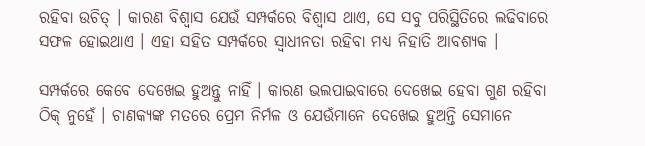ରହିବା ଉଚିତ୍ । କାରଣ ବିଶ୍ୱାସ ଯେଉଁ ସମ୍ପର୍କରେ ବିଶ୍ୱାସ ଥାଏ, ସେ ସବୁ ପରିସ୍ଥିତିରେ ଲଢିବାରେ ସଫଳ ହୋଇଥାଏ । ଏହା ସହିତ ସମ୍ପର୍କରେ ସ୍ୱାଧୀନତା ରହିବା ମଧ୍ୟ ନିହାତି ଆବଶ୍ୟକ ।

ସମ୍ପର୍କରେ କେବେ ଦେଖେଇ ହୁଅନ୍ତୁ ନାହିଁ । କାରଣ ଭଲପାଇବାରେ ଦେଖେଇ ହେବା ଗୁଣ ରହିବା ଠିକ୍ ନୁହେଁ । ଚାଣକ୍ୟଙ୍କ ମତରେ ପ୍ରେମ ନିର୍ମଳ ଓ ଯେଉଁମାନେ ଦେଖେଇ ହୁଅନ୍ତି ସେମାନେ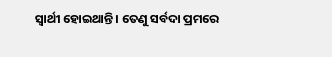ସ୍ୱାର୍ଥୀ ହୋଇଥାନ୍ତି । ତେଣୁ ସର୍ବଦା ପ୍ରମରେ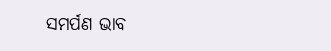ସମର୍ପଣ ଭାବ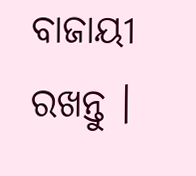ବାଜାୟୀ ରଖନ୍ତୁ ।